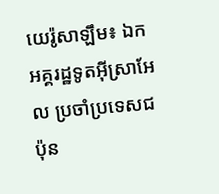យេរ៉ូសាឡឹម៖ ឯកអគ្គរដ្ឋទូតអ៊ីស្រាអែល ប្រចាំប្រទេសជប៉ុន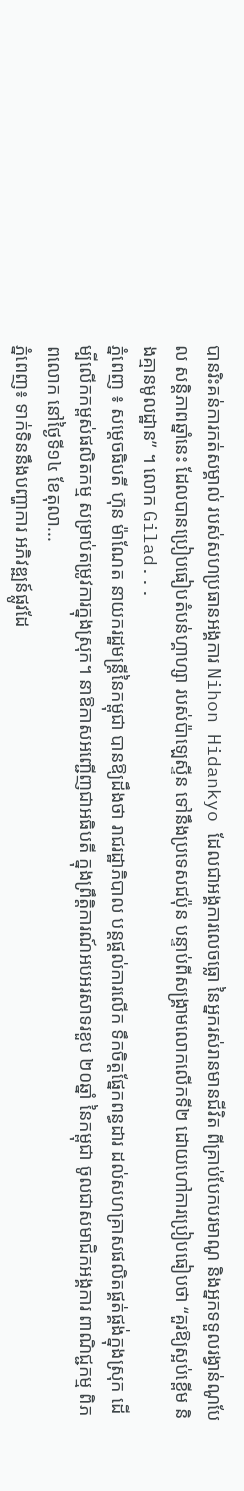បានរិះគន់ការកត់សម្គាល់ របស់សហប្រធានអង្គការ Nihon Hidankyo ដែលជាអង្គការលេចធ្លោ នៃអ្នករស់រានមានជីវិត ពីគ្រាប់បែកបរមាណូ និងអ្នកទទួលរង្វាន់ណូបែល សន្តិភាពឆ្នាំនេះ ដែលបានប្រៀបធៀបតំបន់ហ្គាហ្សា របស់ប៉ាឡេស្ទីន ទៅនឹងប្រទេសជប៉ុន បន្ទាប់ពីសង្គ្រាមលោកលើកទី២ ដោយហៅការប្រៀបធៀបថា “គួរឱ្យស្អប់ខ្ពើម និងគ្មានមូលដ្ឋាន” ។ លោក Gilad...
ភ្នំពេញ ៖ សម្ដេចធិបតី ហ៊ុន ម៉ាណែត នាយករដ្ឋមន្ដ្រីនៃកម្ពុជា បានឱ្យដឹងថា រាជរដ្ឋាភិបាល បន្តផ្ដល់ការលើក ទឹកចិត្តផ្នែកពន្ធដារ ដល់សហគ្រាសផលិតផ្គត់ផ្គង់ក្នុងស្រុក ដើម្បីលើកកម្ពស់ផលិតកម្ម សម្រាប់តម្រូវការក្នុងស្រុក។ នាឱកាសអញ្ជើញជាអធិបតី ក្នុងព្រឹត្តិការណ៍អបអរសាទរខួប ២០ឆ្នាំ នៃកម្ពុជា ចូលជាសមាជិកអង្គការ ពាណិជ្ជកម្ម ពិភពលោក នៅថ្ងៃទី១៤ ខែតុលា...
ភ្នំពេញ៖ ទាក់ទិននឹងបញ្ហាការ អភិវឌ្ឍន៍ផ្លូវដែ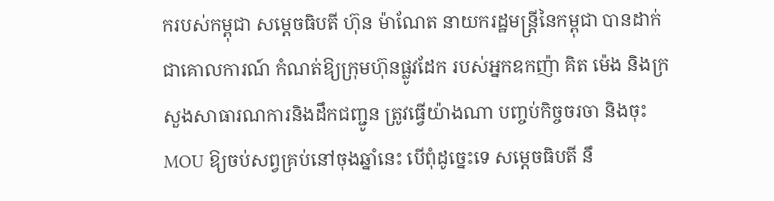ករបស់កម្ពុជា សម្តេចធិបតី ហ៊ុន ម៉ាណែត នាយករដ្ឋមន្ត្រីនៃកម្ពុជា បានដាក់ជាគោលការណ៍ កំណត់ឱ្យក្រុមហ៊ុនផ្លូវដែក របស់អ្នកឧកញ៉ា គិត ម៉េង និងក្រសួងសាធារណការនិងដឹកជញ្ជូន ត្រូវធ្វើយ៉ាងណា បញ្ចប់កិច្ចចរចា និងចុះMOU ឱ្យចប់សព្វគ្រប់នៅចុងឆ្នាំនេះ បើពុំដូច្នេះទេ សម្តេចធិបតី នឹ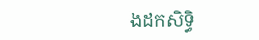ងដកសិទ្ធិ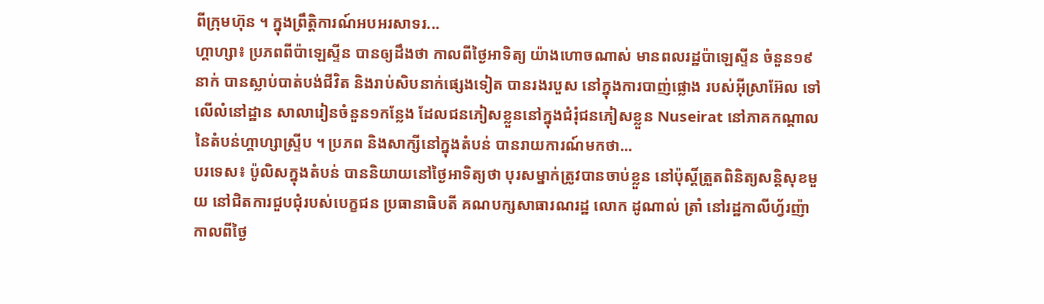ពីក្រុមហ៊ុន ។ ក្នុងព្រឹត្តិការណ៍អបអរសាទរ...
ហ្គាហ្សា៖ ប្រភពពីប៉ាឡេស្ទីន បានឲ្យដឹងថា កាលពីថ្ងៃអាទិត្យ យ៉ាងហោចណាស់ មានពលរដ្ឋប៉ាឡេស្ទីន ចំនួន១៩នាក់ បានស្លាប់បាត់បង់ជីវិត និងរាប់សិបនាក់ផ្សេងទៀត បានរងរបួស នៅក្នុងការបាញ់ផ្លោង របស់អ៊ីស្រាអ៊ែល ទៅលើលំនៅដ្ឋាន សាលារៀនចំនួន១កន្លែង ដែលជនភៀសខ្លួននៅក្នុងជំរុំជនភៀសខ្លួន Nuseirat នៅភាគកណ្តាល នៃតំបន់ហ្គាហ្សាស្ទ្រីប ។ ប្រភព និងសាក្សីនៅក្នុងតំបន់ បានរាយការណ៍មកថា...
បរទេស៖ ប៉ូលិសក្នុងតំបន់ បាននិយាយនៅថ្ងៃអាទិត្យថា បុរសម្នាក់ត្រូវបានចាប់ខ្លួន នៅប៉ុស្តិ៍ត្រួតពិនិត្យសន្តិសុខមួយ នៅជិតការជួបជុំរបស់បេក្ខជន ប្រធានាធិបតី គណបក្សសាធារណរដ្ឋ លោក ដូណាល់ ត្រាំ នៅរដ្ឋកាលីហ្វ័រញ៉ា កាលពីថ្ងៃ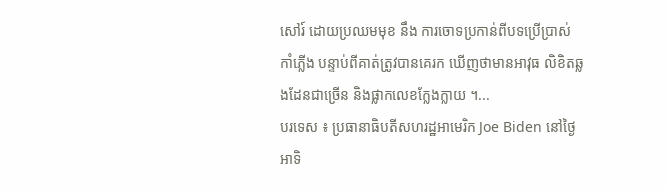សៅរ៍ ដោយប្រឈមមុខ នឹង ការចោទប្រកាន់ពីបទប្រើប្រាស់ កាំភ្លើង បន្ទាប់ពីគាត់ត្រូវបានគេរក ឃើញថាមានអាវុធ លិខិតឆ្លងដែនជាច្រើន និងផ្លាកលេខក្លែងក្លាយ ។...
បរទេស ៖ ប្រធានាធិបតីសហរដ្ឋអាមេរិក Joe Biden នៅថ្ងៃអាទិ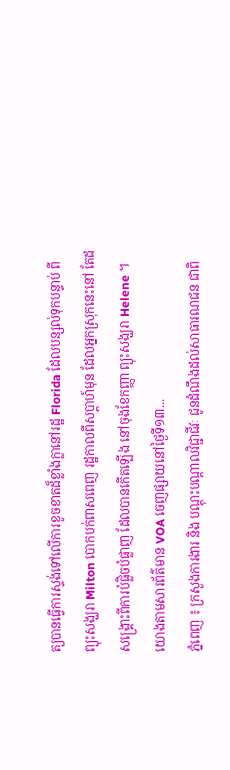ត្យបានធ្វើការស្ទង់ទៅលើការខូចខាតដ៏ខ្លាំងក្លានៅរដ្ឋ Florida ដែលបន្សល់ទុកបន្ទាប់ ពីព្យុះសង្ឃរា Milton បោកបក់ពាសពេញ រដ្ឋកាលពីសប្តាហ៍មុន ដែលអ្នកស្រុកនេះនៅ តែដសង្គ្រោះពីការបំផ្លិចបំផ្លាញ ដែលបានកើតឡើង នៅចុងខែកញ្ញា ព្យុះសង្ឃរា Helene ។ យោងតាមសារព័ត៌មាន VOA ចេញផ្សាយនៅថ្ងៃទី១៣...
ភ្នំពេញ ៖ ក្រសួងការងារ និង បណ្តុះបណ្តាលវិជ្ជាជីវៈ ជូនដំណឹងដល់សាធារណជន ជាពិ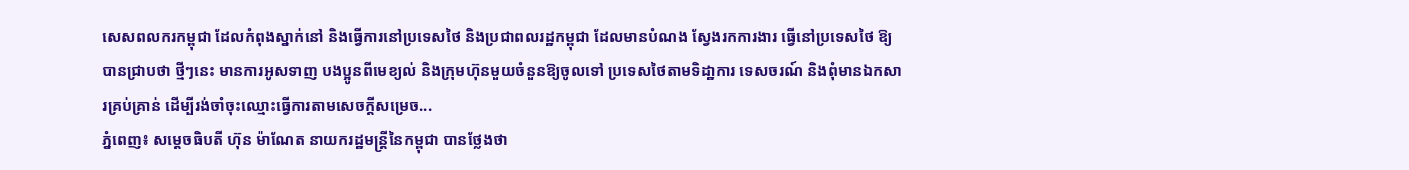សេសពលករកម្ពុជា ដែលកំពុងស្នាក់នៅ និងធ្វើការនៅប្រទេសថៃ និងប្រជាពលរដ្ឋកម្ពុជា ដែលមានបំណង ស្វែងរកការងារ ធ្វើនៅប្រទេសថៃ ឱ្យបានជ្រាបថា ថ្មីៗនេះ មានការអូសទាញ បងប្អូនពីមេខ្យល់ និងក្រុមហ៊ុនមួយចំនួនឱ្យចូលទៅ ប្រទេសថៃតាមទិដា្ឋការ ទេសចរណ៍ និងពុំមានឯកសារគ្រប់គ្រាន់ ដើម្បីរង់ចាំចុះឈ្មោះធ្វើការតាមសេចក្ដីសម្រេច...
ភ្នំពេញ៖ សម្ដេចធិបតី ហ៊ុន ម៉ាណែត នាយករដ្ឋមន្ដ្រីនៃកម្ពុជា បានថ្លែងថា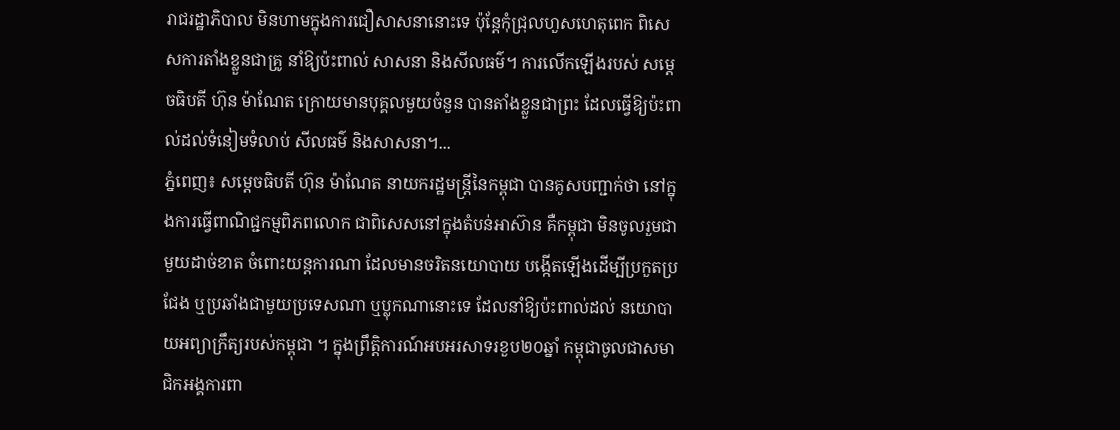រាជរដ្ឋាភិបាល មិនហាមក្នុងការជឿសាសនានោះទេ ប៉ុន្ដែកុំជ្រុលហួសហេតុពេក ពិសេសការតាំងខ្លួនជាគ្រូ នាំឱ្យប៉ះពាល់ សាសនា និងសីលធម៌។ ការលើកឡើងរបស់ សម្ដេចធិបតី ហ៊ុន ម៉ាណែត ក្រោយមានបុគ្គលមួយចំនួន បានតាំងខ្លួនជាព្រះ ដែលធ្វើឱ្យប៉ះពាល់ដល់ទំនៀមទំលាប់ សីលធម៌ និងសាសនា។...
ភ្នំពេញ៖ សម្តេចធិបតី ហ៊ុន ម៉ាណែត នាយករដ្ឋមន្ត្រីនៃកម្ពុជា បានគូសបញ្ជាក់ថា នៅក្នុងការធ្វើពាណិជ្ជកម្មពិភពលោក ជាពិសេសនៅក្នុងតំបន់អាស៊ាន គឺកម្ពុជា មិនចូលរួមជាមួយដាច់ខាត ចំពោះយន្តការណា ដែលមានចរិតនយោបាយ បង្កើតឡើងដើម្បីប្រកួតប្រជែង ឬប្រឆាំងជាមួយប្រទេសណា ឬប្លុកណានោះទេ ដែលនាំឱ្យប៉ះពាល់ដល់ នយោបាយអព្យាក្រឹត្យរបស់កម្ពុជា ។ ក្នុងព្រឹត្តិការណ៍អបអរសាទរខួប២០ឆ្នាំ កម្ពុជាចូលជាសមាជិកអង្គការពា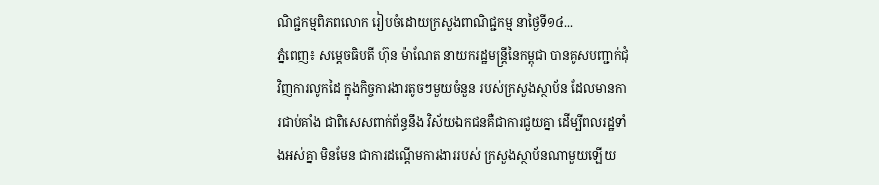ណិជ្ជកម្មពិភពលោក រៀបចំដោយក្រសួងពាណិជ្ជកម្ម នាថ្ងៃទី១៤...
ភ្នំពេញ៖ សម្តេចធិបតី ហ៊ុន ម៉ាណែត នាយករដ្ឋមន្ត្រីនៃកម្ពុជា បានគូសបញ្ជាក់ជុំវិញការលូកដៃ ក្នុងកិច្ចការងារតូចៗមួយចំនួន របស់ក្រសួងស្ថាប័ន ដែលមានការជាប់គាំង ជាពិសេសពាក់ព័ន្ធនឹង វិស័យឯកជនគឺជាការជួយគ្នា ដើម្បីពលរដ្ឋទាំងអស់គ្នា មិនមែន ជាការដណ្តើមការងាររបស់ ក្រសួងស្ថាប័នណាមួយឡើយ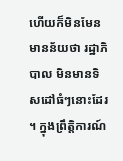ហើយក៏មិនមែនមានន័យថា រដ្ឋាភិបាល មិនមានទិសដៅធំៗនោះដែរ ។ ក្នុងព្រឹត្តិការណ៍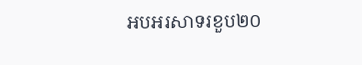អបអរសាទរខួប២០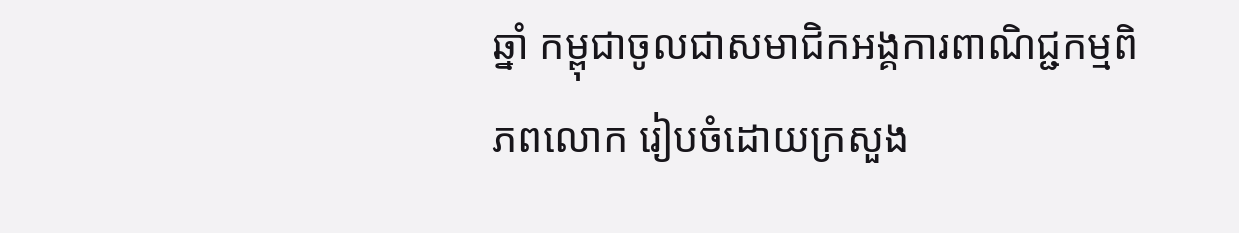ឆ្នាំ កម្ពុជាចូលជាសមាជិកអង្គការពាណិជ្ជកម្មពិភពលោក រៀបចំដោយក្រសួង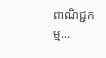ពាណិជ្ជកម្ម...